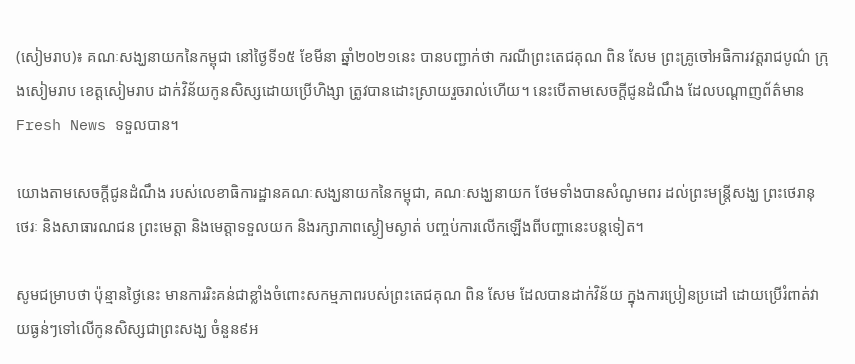(សៀមរាប)៖ គណៈសង្ឃនាយកនៃកម្ពុជា នៅថ្ងៃទី១៥ ខែមីនា ឆ្នាំ២០២១នេះ បានបញ្ជាក់ថា ករណីព្រះតេជគុណ ពិន សែម ព្រះគ្រូចៅអធិការវត្តរាជបូណ៌ ក្រុងសៀមរាប ខេត្តសៀមរាប ដាក់វិន័យកូនសិស្សដោយប្រើហិង្សា ត្រូវបានដោះស្រាយរួចរាល់ហើយ។ នេះបើតាមសេចក្តីជូនដំណឹង ដែលបណ្តាញព័ត៌មាន Fresh News ទទួលបាន។

យោងតាមសេចក្តីជូនដំណឹង របស់លេខាធិការដ្ឋានគណៈសង្ឃនាយកនៃកម្ពុជា, គណៈសង្ឃនាយក ថែមទាំងបានសំណូមពរ ដល់ព្រះមន្រ្តីសង្ឃ ព្រះថេរានុថេរៈ និងសាធារណជន ព្រះមេត្តា និងមេត្តាទទួលយក និងរក្សាភាពស្ងៀមស្ងាត់ បញ្ចប់ការលើកឡើងពីបញ្ហានេះបន្តទៀត។

សូមជម្រាបថា ប៉ុន្មានថ្ងៃនេះ មានការរិះគន់ជាខ្លាំងចំពោះសកម្មភាពរបស់ព្រះតេជគុណ ពិន សែម ដែលបានដាក់វិន័យ ក្នុងការប្រៀនប្រដៅ ដោយប្រើរំពាត់វាយធ្ងន់ៗទៅលើកូនសិស្សជាព្រះសង្ឃ ចំនួន៩អ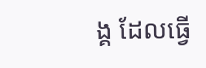ង្គ ដែលធ្វើ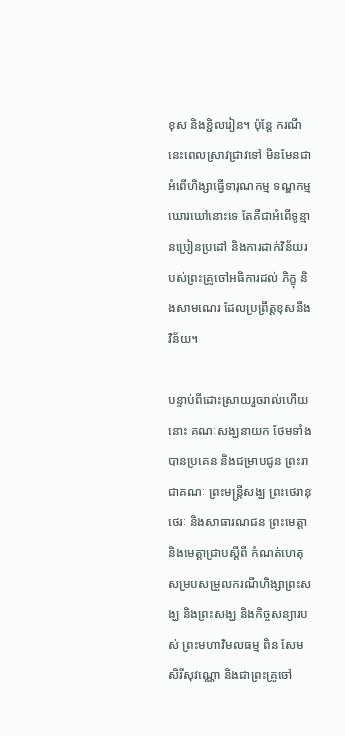ខុស និងខ្ជិលរៀន។ ប៉ុន្តែ ករណីនេះពេលស្រាវជ្រាវទៅ មិនមែនជាអំពើហិង្សាធ្វើទារុណកម្ម ទណ្ឌកម្មឃោរឃៅនោះទេ តែគឺជាអំពើទូន្មានប្រៀនប្រដៅ និងការដាក់វិន័យរបស់ព្រះគ្រូចៅអធិការដល់ ភិក្ខុ និងសាមណេរ ដែលប្រព្រឹត្តខុសនឹងវិន័យ។

បន្ទាប់ពីដោះស្រាយរួចរាល់ហើយនោះ គណៈសង្ឃនាយក ថែមទាំងបានប្រគេន និងជម្រាបជូន ព្រះរាជាគណៈ ព្រះមន្រ្តីសង្ឃ ព្រះថេរានុថេរៈ និងសាធារណជន ព្រះមេត្តា និងមេត្តាជ្រាបស្តីពី កំណត់ហេតុសម្របសម្រួលករណីហិង្សាព្រះសង្ឃ និងព្រះសង្ឃ និងកិច្ចសន្យារបស់ ព្រះមហាវិមលធម្ម ពិន សែម សិរីសុវណ្ណោ និងជាព្រះគ្រូចៅ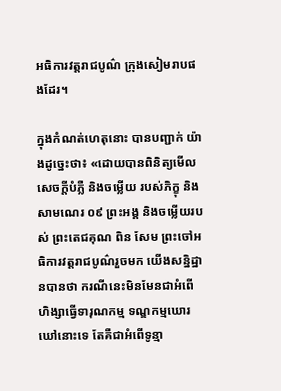អធិការវត្តរាជបូណ៌ ក្រុងសៀមរាបផងដែរ។

ក្នុងកំណត់ហេតុនោះ បានបញ្ជាក់ យ៉ាងដូច្នេះថា៖ «ដោយបានពិនិត្យមើលសេចក្តីបំភ្លឺ និងចម្លើយ របស់ភិក្ខុ និងសាមណេរ ០៩ ព្រះអង្គ និងចម្លើយរបស់ ព្រះតេជគុណ ពិន សែម ព្រះចៅអធិការវត្តរាជបូណ៌រួចមក យើងសន្និដ្ឋានបានថា ករណីនេះមិនមែនជាអំពើហិង្សាធ្វើទារុណកម្ម ទណ្ឌកម្មឃោរឃៅនោះទេ តែគឺជាអំពើទូន្មា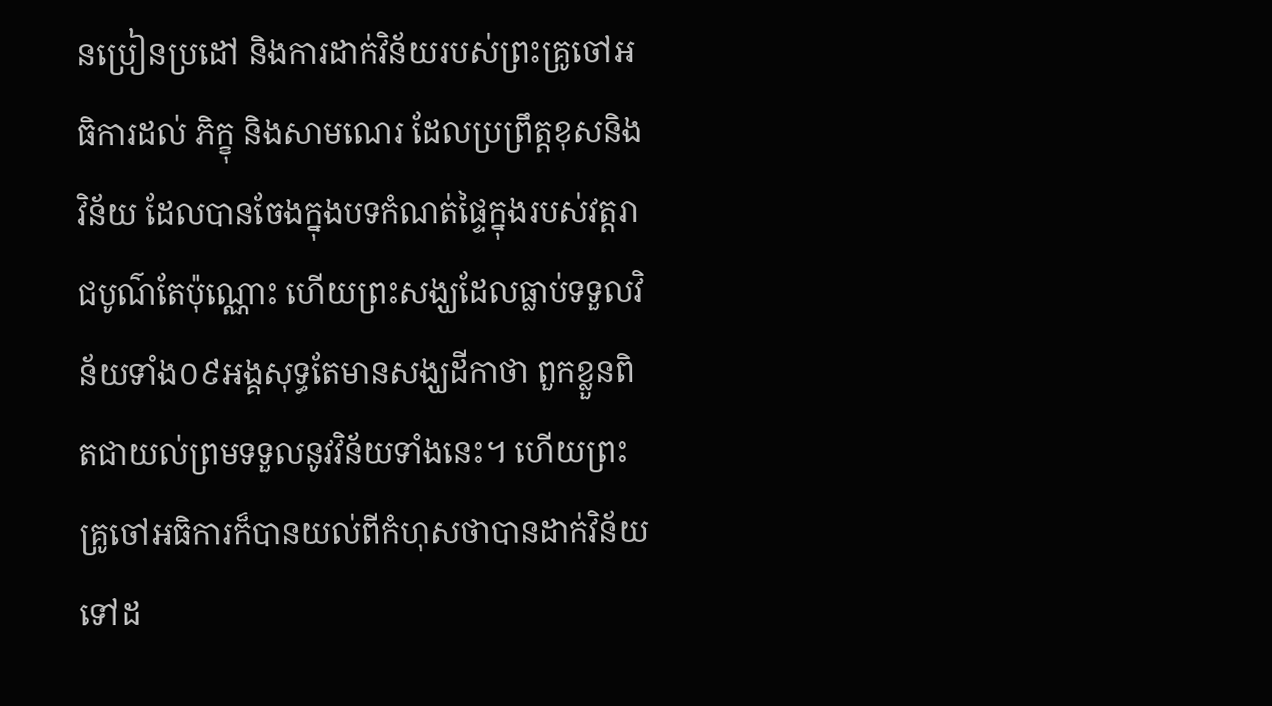នប្រៀនប្រដៅ និងការដាក់វិន័យរបស់ព្រះគ្រូចៅអធិការដល់ ភិក្ខុ និងសាមណេរ ដែលប្រព្រឹត្តខុសនិងវិន័យ ដែលបានចែងក្នុងបទកំណត់ផ្ទៃក្នុងរបស់វត្តរាជបូណ៌តែប៉ុណ្ណោះ ហើយព្រះសង្ឃដែលធ្លាប់ទទួលវិន័យទាំង០៩អង្គសុទ្ធតែមានសង្ឃដីកាថា ពួកខ្លួនពិតជាយល់ព្រមទទួលនូវវិន័យទាំងនេះ។ ហើយព្រះគ្រូចៅអធិការក៏បានយល់ពីកំហុសថាបានដាក់វិន័យទៅដ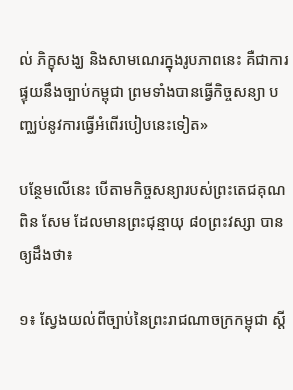ល់ ភិក្ខុសង្ឃ និងសាមណេរក្នុងរូបភាពនេះ គឺជាការផ្ទុយនឹងច្បាប់កម្ពុជា ព្រមទាំងបានធ្វើកិច្ចសន្យា បញ្ឈប់នូវការធ្វើអំពើរបៀបនេះទៀត»

បន្ថែមលើនេះ បើតាមកិច្ចសន្យារបស់ព្រះតេជគុណ ពិន សែម ដែលមានព្រះជុន្មាយុ ៨០ព្រះវស្សា បានឲ្យដឹងថា៖

១៖ ស្វែងយល់ពីច្បាប់នៃព្រះរាជណាចក្រកម្ពុជា ស្តី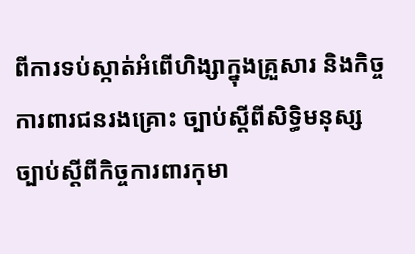ពីការទប់ស្កាត់អំពើហិង្សាក្នុងគ្រួសារ និងកិច្ចការពារជនរងគ្រោះ ច្បាប់ស្តីពីសិទ្ធិមនុស្ស ច្បាប់ស្តីពីកិច្ចការពារកុមា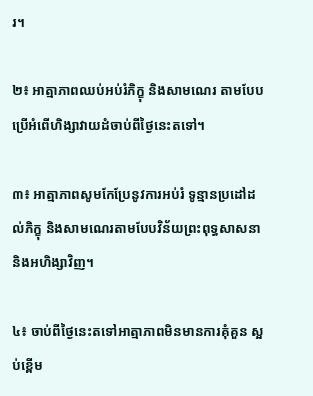រ។

២៖ អាត្មាភាពឈប់អប់រំភិក្ខុ និងសាមណេរ តាមបែបប្រើអំពើហិង្សាវាយដំចាប់ពីថ្ងៃនេះតទៅ។

៣៖ អាត្មាភាពសូមកែប្រែនូវការអប់រំ ទូន្មានប្រដៅដល់ភិក្ខុ និងសាមណេរតាមបែបវិន័យព្រះពុទ្ធសាសនា និងអហិង្សាវិញ។

៤៖ ចាប់ពីថ្ងៃនេះតទៅអាត្មាភាពមិនមានការគុំគួន ស្អប់ខ្ពើម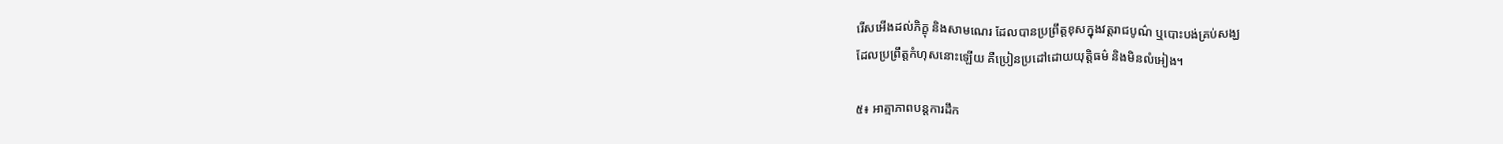រើសអើងដល់ភិក្ខុ និងសាមណេរ ដែលបានប្រព្រឹត្តខុសក្នុងវត្តរាជបូណ៌ ឬបោះបង់គ្រប់សង្ឃ
ដែលប្រព្រឹត្តកំហុសនោះឡើយ គឺប្រៀនប្រដៅដោយយុត្តិធម៌ និងមិនលំអៀង។

៥៖ អាត្មាភាពបន្តការដឹក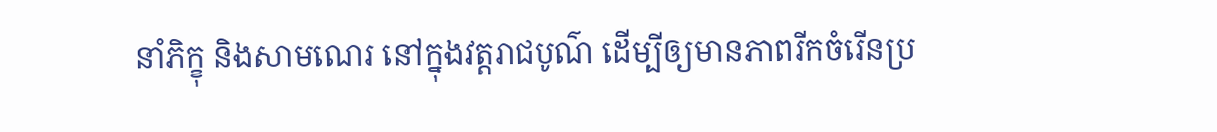នាំភិក្ខុ និងសាមណេរ នៅក្នុងវត្តរាជបូណ៌ ដើម្បីឲ្យមានភាពរីកចំរើនប្រ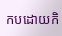កបដោយកិ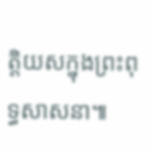ត្តិយសក្នុងព្រះពុទ្ធសាសនា៕